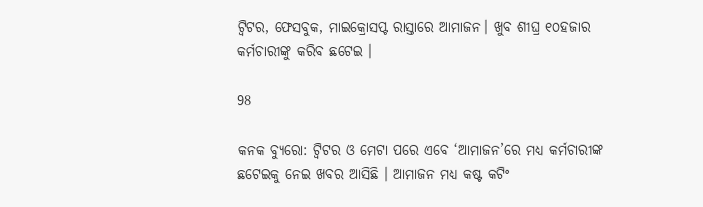ଟ୍ୱିଟର, ଫେସବୁକ, ମାଇକ୍ରୋସପ୍ଟ ରାସ୍ତାରେ ଆମାଜନ। ଖୁବ ଶୀଘ୍ର ୧୦ହଜାର କର୍ମଚାରୀଙ୍କୁ କରିବ ଛଟେଇ ।

98

କନକ ବ୍ୟୁରୋ: ଟ୍ୱିଟର ଓ ମେଟା ପରେ ଏବେ ‘ଆମାଜନ’ରେ ମଧ୍ୟ କର୍ମଚାରୀଙ୍କ ଛଟେଇକୁ ନେଇ ଖବର ଆସିଛି । ଆମାଜନ ମଧ୍ୟ କଷ୍ଟ କଟିଂ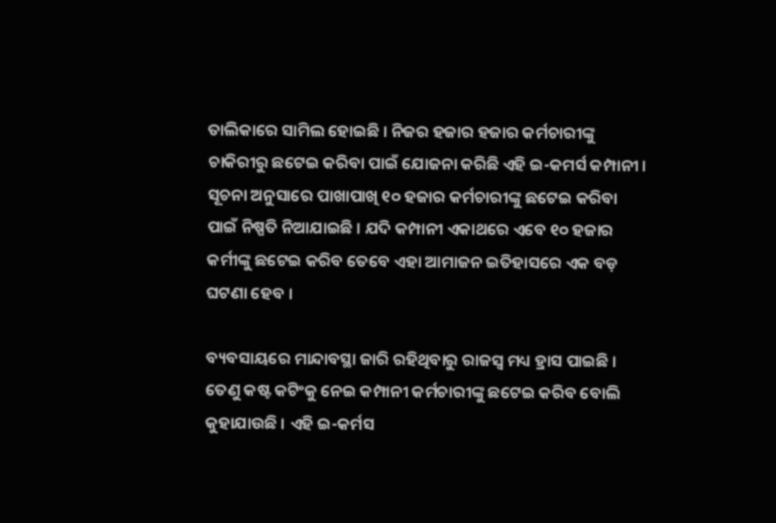ତାଲିକାରେ ସାମିଲ ହୋଇଛି । ନିଜର ହଜାର ହଜାର କର୍ମଚାରୀଙ୍କୁ ଚାକିରୀରୁ ଛଟେଇ କରିବା ପାଇଁ ଯୋଜନା କରିଛି ଏହି ଇ-କମର୍ସ କମ୍ପାନୀ । ସୂଚନା ଅନୁସାରେ ପାଖାପାଖି ୧୦ ହଜାର କର୍ମଚାରୀଙ୍କୁ ଛଟେଇ କରିବା ପାଇଁ ନିଷ୍ପତି ନିଆଯାଇଛି । ଯଦି କମ୍ପାନୀ ଏକାଥରେ ଏବେ ୧୦ ହଜାର କର୍ମୀଙ୍କୁ ଛଟେଇ କରିବ ତେବେ ଏହା ଆମାଜନ ଇତିହାସରେ ଏକ ବଡ଼ ଘଟଣା ହେବ ।

ବ୍ୟବସାୟରେ ମାନ୍ଦାବସ୍ଥା ଜାରି ରହିଥିବାରୁ ରାଜସ୍ୱ ମଧ୍ୟ ହ୍ରାସ ପାଇଛି । ତେଣୁ କଷ୍ଟ କଟିଂକୁ ନେଇ କମ୍ପାନୀ କର୍ମଚାରୀଙ୍କୁ ଛଟେଇ କରିବ ବୋଲି କୁହାଯାଉଛି । ଏହି ଇ-କର୍ମସ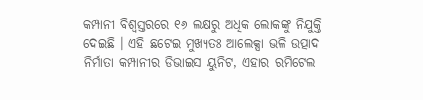କମ୍ପାନୀ ବିଶ୍ୱସ୍ତରରେ ୧୬ ଲକ୍ଷରୁ ଅଧିକ ଲୋକଙ୍କୁ ନିଯୁକ୍ତି ଦେଇଛି । ଏହି ଛଟେଇ ମୁଖ୍ୟତଃ ଆଲେକ୍ସା ଭଳି ଉତ୍ପାଦ ନିର୍ମାତା କମ୍ପାନୀର ଡିଭାଇସ ୟୁନିଟ, ଏହାର ରମିଟେଲ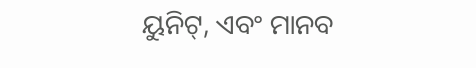ୟୁନିଟ୍, ଏବଂ ମାନବ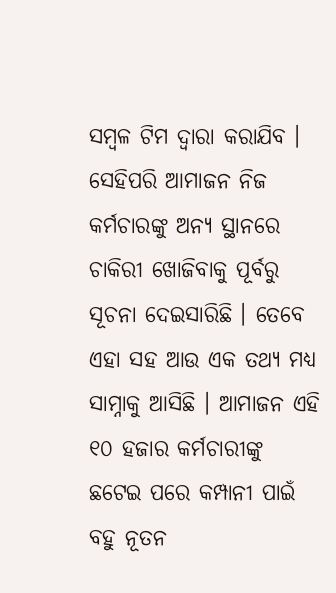ସମ୍ବଳ ଟିମ ଦ୍ୱାରା କରାଯିବ । ସେହିପରି ଆମାଜନ ନିଜ କର୍ମଚାରଙ୍କୁ ଅନ୍ୟ ସ୍ଥାନରେ ଚାକିରୀ ଖୋଜିବାକୁ ପୂର୍ବରୁ ସୂଚନା ଦେଇସାରିଛି । ତେବେ ଏହା ସହ ଆଉ ଏକ ତଥ୍ୟ ମଧ୍ୟ ସାମ୍ନାକୁ ଆସିଛି । ଆମାଜନ ଏହି ୧୦ ହଜାର କର୍ମଚାରୀଙ୍କୁ ଛଟେଇ ପରେ କମ୍ପାନୀ ପାଇଁ ବହୁ ନୂତନ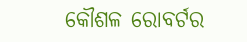କୌଶଳ ରୋବର୍ଟର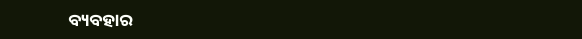ବ୍ୟବହାର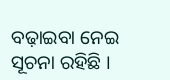ବଢ଼ାଇବା ନେଇ ସୂଚନା ରହିଛି ।